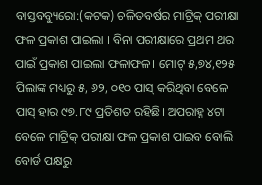ବାସ୍ତବବ୍ୟୁରୋ:(କଟକ) ଚଳିତବର୍ଷର ମାଟ୍ରିକ୍ ପରୀକ୍ଷା ଫଳ ପ୍ରକାଶ ପାଇଲା । ବିନା ପରୀକ୍ଷାରେ ପ୍ରଥମ ଥର ପାଇଁ ପ୍ରକାଶ ପାଇଲା ଫଳାଫଳ। ମୋଟ୍ ୫,୭୪,୧୨୫ ପିଲାଙ୍କ ମଧ୍ୟରୁ ୫, ୬୨, ୦୧୦ ପାସ୍ କରିଥିବା ବେଳେ ପାସ୍ ହାର ୯୭.୮୯ ପ୍ରତିଶତ ରହିଛି। ଅପରାହ୍ନ ୪ଟା ବେଳେ ମାଟ୍ରିକ୍ ପରୀକ୍ଷା ଫଳ ପ୍ରକାଶ ପାଇବ ବୋଲି ବୋର୍ଡ ପକ୍ଷରୁ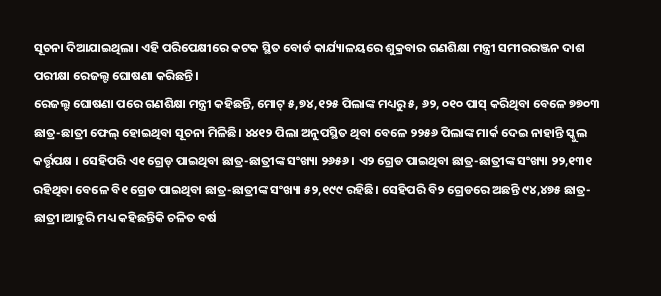ସୂଚନା ଦିଆଯାଇଥିଲା। ଏହି ପରିପେକ୍ଷୀରେ କଟକ ସ୍ଥିତ ବୋର୍ଡ କାର୍ଯ୍ୟାଳୟରେ ଶୁକ୍ରବାର ଗଣଶିକ୍ଷା ମନ୍ତ୍ରୀ ସମୀରରଞ୍ଜନ ଦାଶ ପରୀକ୍ଷା ରେଜଲ୍ଟ ଘୋଷଣା କରିଛନ୍ତି।
ରେଜଲ୍ଟ ଘୋଷଣା ପରେ ଗଣଶିକ୍ଷା ମନ୍ତ୍ରୀ କହିଛନ୍ତି, ମୋଟ୍ ୫,୭୪,୧୨୫ ପିଲାଙ୍କ ମଧ୍ୟରୁ ୫, ୬୨, ୦୧୦ ପାସ୍ କରିଥିବା ବେଳେ ୭୭୦୩ ଛାତ୍ର-ଛାତ୍ରୀ ଫେଲ୍ ହୋଇଥିବା ସୂଚନା ମିଳିଛି। ୪୪୧୨ ପିଲା ଅନୁପସ୍ଥିତ ଥିବା ବେଳେ ୨୨୫୬ ପିଲାଙ୍କ ମାର୍କ ଦେଇ ନାହାନ୍ତି ସ୍କୁଲ କର୍ତ୍ତୃପକ୍ଷ । ସେହିପରି ଏ୧ ଗ୍ରେଡ୍ ପାଇଥିବା ଛାତ୍ର-ଛାତ୍ରୀଙ୍କ ସଂଖ୍ୟା ୨୬୫୬ । ଏ୨ ଗ୍ରେଡ ପାଇଥିବା ଛାତ୍ର-ଛାତ୍ରୀଙ୍କ ସଂଖ୍ୟା ୨୨,୧୩୧ ରହିଥିବା ବେଳେ ବି୧ ଗ୍ରେଡ ପାଇଥିବା ଛାତ୍ର-ଛାତ୍ରୀଙ୍କ ସଂଖ୍ୟା ୫୨,୧୯୯ ରହିଛି। ସେହିପରି ବି୨ ଗ୍ରେଡରେ ଅଛନ୍ତି ୯୪,୪୭୫ ଛାତ୍ର-ଛାତ୍ରୀ।ଆହୁରି ମଧ୍ୟ କହିଛନ୍ତିକି ଚଳିତ ବର୍ଷ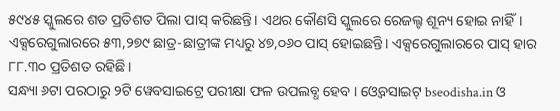୫୯୪୫ ସ୍କୁଲରେ ଶତ ପ୍ରତିଶତ ପିଲା ପାସ୍ କରିଛନ୍ତି। ଏଥର କୌଣସି ସ୍କୁଲରେ ରେଜଲ୍ଟ ଶୂନ୍ୟ ହୋଇ ନାହିଁ। ଏକ୍ସରେଗୁଲାରରେ ୫୩,୨୭୯ ଛାତ୍ର-ଛାତ୍ରୀଙ୍କ ମଧ୍ୟରୁ ୪୭,୦୬୦ ପାସ୍ ହୋଇଛନ୍ତି। ଏକ୍ସରେଗୁଲାରରେ ପାସ୍ ହାର ୮୮.୩୦ ପ୍ରତିଶତ ରହିଛି।
ସନ୍ଧ୍ୟା ୬ଟା ପରଠାରୁ ୨ଟି ୱେବସାଇଟ୍ରେ ପରୀକ୍ଷା ଫଳ ଉପଲବ୍ଧ ହେବ । ଓ୍ଵେବସାଇଟ୍ bseodisha.in ଓ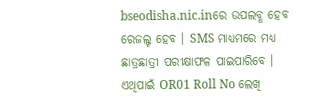bseodisha.nic.inରେ ଉପଲବ୍ଧ ହେବ ରେଜଲ୍ଟ ହେବ । SMS ମାଧ୍ୟମରେ ମଧ୍ୟ ଛାତ୍ରଛାତ୍ରୀ ପରୀକ୍ଷାଫଳ ପାଇପାରିବେ । ଏଥିପାଇଁ OR01 Roll No ଲେଖି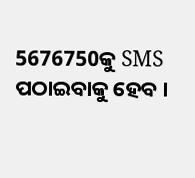5676750କୁ SMS ପଠାଇବାକୁ ହେବ ।